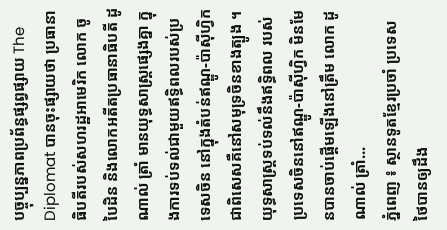បច្ចុប្បន្នភាពប្រព័ន្ធផ្សព្វផ្សាយ The Diplomat បានចុះផ្សាយថា ប្រធានាធិបតីរបស់សហរដ្ឋអាមេរិក លោក ចូ បៃដិន និងលោកអតីតប្រធានាធិបតី ដូណាល់ ត្រាំ មានយុទ្ធសាស្ត្រផ្សេងគ្នា ក្នុងការទប់ទល់ជាមួយឥទ្ធិពលរបស់ប្រទេសចិន នៅក្នុងតំបន់ឥណ្ឌូ-ប៉ាស៊ីហ្វិក ជាពិសេសគឺនៅសមុទ្រចិនខាងត្បូង ។ យុទ្ធសាស្ត្រទប់ទល់នឹងឥទ្ធិពល របស់ប្រទេសចិននៅឥណ្ឌូ-ប៉ាស៊ីហ្វិក មិនមែនបានចាប់ផ្តើមឡើងនៅត្រឹម លោក ដូណាល់ ត្រាំ...
ភ្នំពេញ ៖ ស្ថានទូតខ្មែរប្រចាំ ប្រទេសថៃបានឲ្យដឹង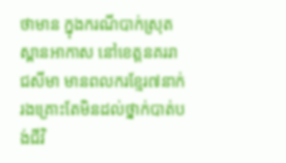ថាមាន ក្នុងករណីបាក់ស្រុតស្ពានអាកាស នៅខេត្តនគររាជសីមា មានពលករខ្មែរ៧នាក់ រងគ្រោះតែមិនដល់ថ្នាក់បាត់បង់ជីវិ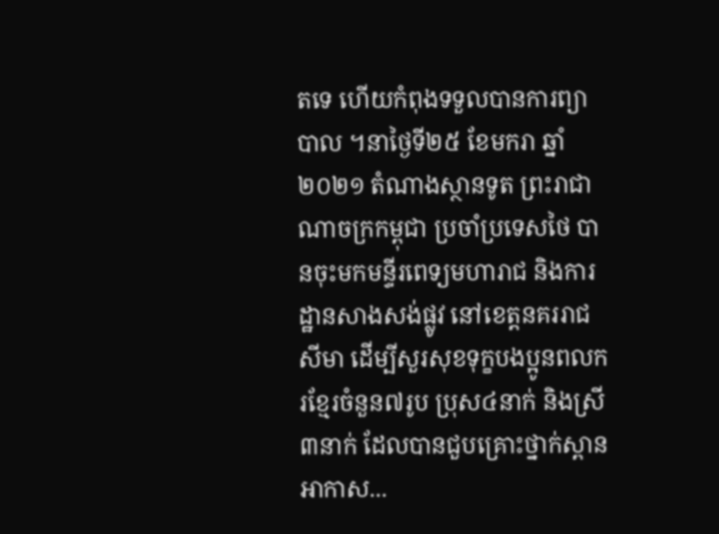តទេ ហើយកំពុងទទួលបានការព្យាបាល ។នាថ្ងៃទី២៥ ខែមករា ឆ្នាំ២០២១ តំណាងស្ថានទូត ព្រះរាជាណាចក្រកម្ពុជា ប្រចាំប្រទេសថៃ បានចុះមកមន្ទីរពេទ្យមហារាជ និងការដ្ឋានសាងសង់ផ្លូវ នៅខេត្តនគររាជសីមា ដើម្បីសួរសុខទុក្ខបងប្អូនពលករខ្មែរចំនួន៧រូប ប្រុស៤នាក់ និងស្រី៣នាក់ ដែលបានជួបគ្រោះថ្នាក់ស្ពានអាកាស...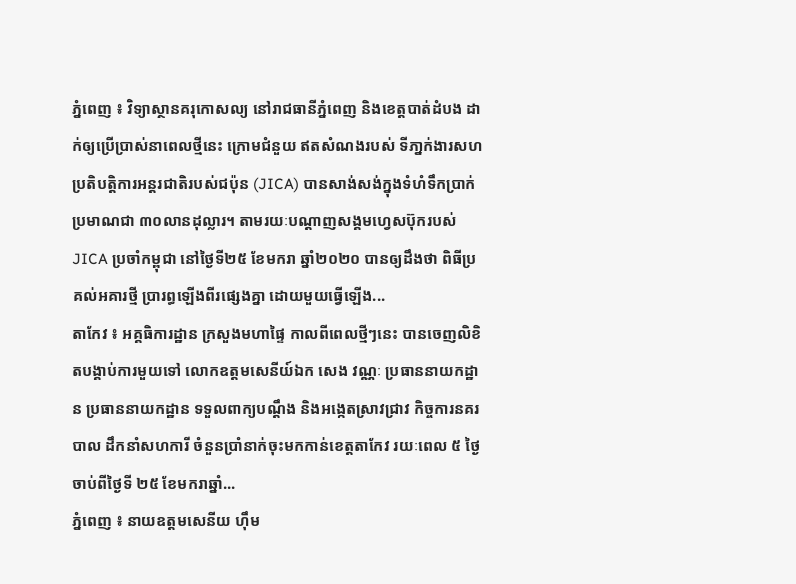ភ្នំពេញ ៖ វិទ្យាស្ថានគរុកោសល្យ នៅរាជធានីភ្នំពេញ និងខេត្តបាត់ដំបង ដាក់ឲ្យប្រើប្រាស់នាពេលថ្មីនេះ ក្រោមជំនួយ ឥតសំណងរបស់ ទីភា្នក់ងារសហប្រតិបត្តិការអន្តរជាតិរបស់ជប៉ុន (JICA) បានសាង់សង់ក្នុងទំហំទឹកប្រាក់ប្រមាណជា ៣០លានដុល្លារ។ តាមរយៈបណ្ដាញសង្គមហ្វេសប៊ុករបស់ JICA ប្រចាំកម្ពុជា នៅថ្ងៃទី២៥ ខែមករា ឆ្នាំ២០២០ បានឲ្យដឹងថា ពិធីប្រគល់អគារថ្មី ប្រារព្ធឡើងពីរផ្សេងគ្នា ដោយមួយធ្វើឡើង...
តាកែវ ៖ អគ្គធិការដ្ឋាន ក្រសួងមហាផ្ទៃ កាលពីពេលថ្មីៗនេះ បានចេញលិខិតបង្គាប់ការមួយទៅ លោកឧត្តមសេនីយ៍ឯក សេង វណ្ណៈ ប្រធាននាយកដ្ឋាន ប្រធាននាយកដ្ឋាន ទទួលពាក្យបណ្ដឹង និងអង្កេតស្រាវជ្រាវ កិច្ចការនគរបាល ដឹកនាំសហការី ចំនួនប្រាំនាក់ចុះមកកាន់ខេត្តតាកែវ រយៈពេល ៥ ថ្ងៃ ចាប់ពីថ្ងៃទី ២៥ ខែមករាឆ្នាំ...
ភ្នំពេញ ៖ នាយឧត្តមសេនីយ ហ៊ឹម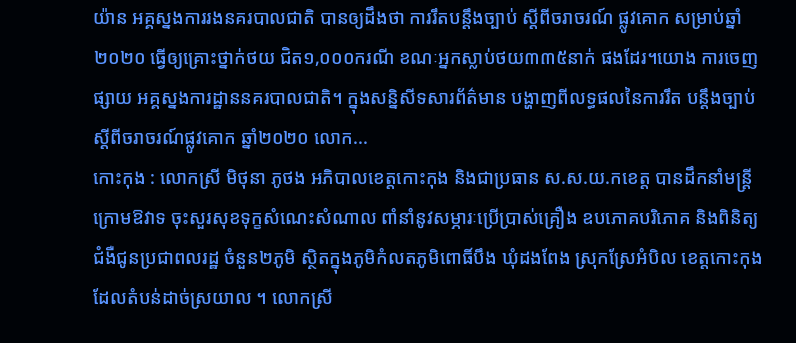យ៉ាន អគ្គស្នងការរងនគរបាលជាតិ បានឲ្យដឹងថា ការរឹតបន្ដឹងច្បាប់ ស្ដីពីចរាចរណ៍ ផ្លូវគោក សម្រាប់ឆ្នាំ២០២០ ធ្វើឲ្យគ្រោះថ្នាក់ថយ ជិត១,០០០ករណី ខណៈអ្នកស្លាប់ថយ៣៣៥នាក់ ផងដែរ។យោង ការចេញផ្សាយ អគ្គស្នងការដ្ឋាននគរបាលជាតិ។ ក្នុងសន្និសីទសារព័ត៌មាន បង្ហាញពីលទ្ធផលនៃការរឹត បន្ដឹងច្បាប់ស្ដីពីចរាចរណ៍ផ្លូវគោក ឆ្នាំ២០២០ លោក...
កោះកុង : លោកស្រី មិថុនា ភូថង អភិបាលខេត្តកោះកុង និងជាប្រធាន ស.ស.យ.កខេត្ត បានដឹកនាំមន្រ្តីក្រោមឱវាទ ចុះសួរសុខទុក្ខសំណេះសំណាល ពាំនាំនូវសម្ភារៈប្រើប្រាស់គ្រឿង ឧបភោគបរិភោគ និងពិនិត្យជំងឺជូនប្រជាពលរដ្ឋ ចំនួន២ភូមិ ស្ថិតក្នុងភូមិកំលតភូមិពោធិ៍បឹង ឃុំដងពែង ស្រុកស្រែអំបិល ខេត្តកោះកុង ដែលតំបន់ដាច់ស្រយាល ។ លោកស្រី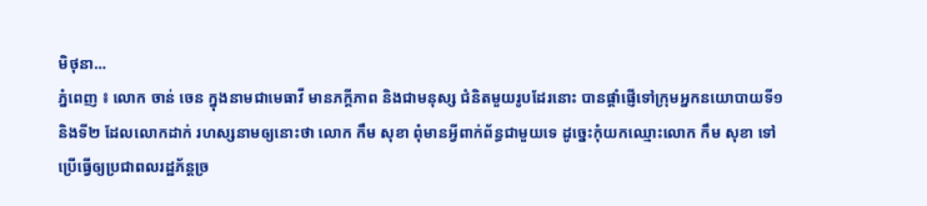មិថុនា...
ភ្នំពេញ ៖ លោក ចាន់ ចេន ក្នុងនាមជាមេធាវី មានភក្តីភាព និងជាមនុស្ស ជំនិតមួយរូបដែរនោះ បានផ្តាំផ្ញើទៅក្រុមអ្នកនយោបាយទី១ និងទី២ ដែលលោកដាក់ រហស្សនាមឲ្យនោះថា លោក កឹម សុខា ពុំមានអ្វីពាក់ព័ន្ធជាមួយទេ ដូច្នេះកុំយកឈ្មោះលោក កឹម សុខា ទៅប្រើធ្វើឲ្យប្រជាពលរដ្ឋភ័ន្តច្រ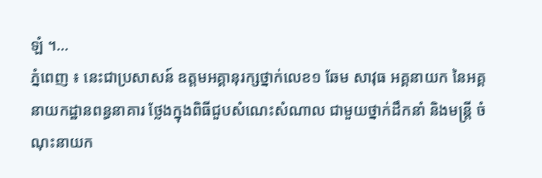ឡំ ។...
ភ្នំពេញ ៖ នេះជាប្រសាសន៍ ឧត្តមអគ្គានុរក្សថ្នាក់លេខ១ ឆែម សាវុធ អគ្គនាយក នៃអគ្គនាយកដ្ឋានពន្ធនាគារ ថ្លែងក្នុងពិធីជួបសំណេះសំណាល ជាមួយថ្នាក់ដឹកនាំ និងមន្រ្តី ចំណុះនាយក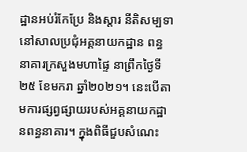ដ្ឋានអប់រំកែប្រែ និងស្តារ នីតិសម្បទា នៅសាលប្រជុំអគ្គនាយកដ្ឋាន ពន្ធនាគារក្រសួងមហាផ្ទៃ នាព្រឹកថ្ងៃទី២៥ ខែមករា ឆ្នាំ២០២១។ នេះបើតាមការផ្សព្វផ្សាយរបស់អគ្គនាយកដ្ឋានពន្ធនាគារ។ ក្នុងពិធីជួបសំណេះ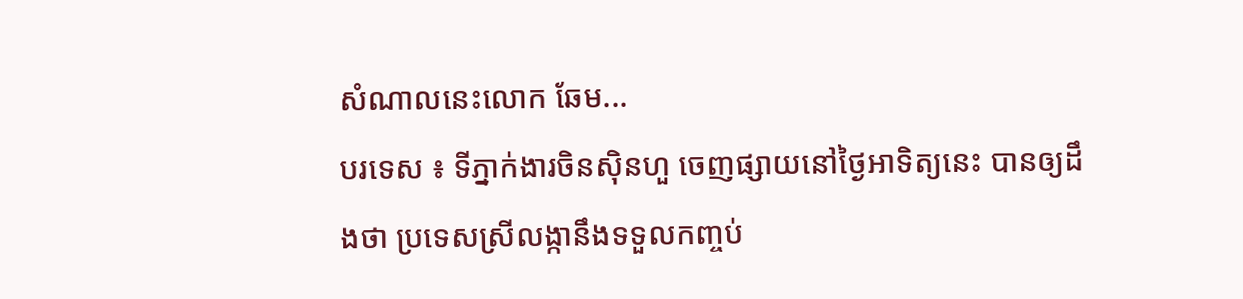សំណាលនេះលោក ឆែម...
បរទេស ៖ ទីភ្នាក់ងារចិនស៊ិនហួ ចេញផ្សាយនៅថ្ងៃអាទិត្យនេះ បានឲ្យដឹងថា ប្រទេសស្រីលង្កានឹងទទួលកញ្ចប់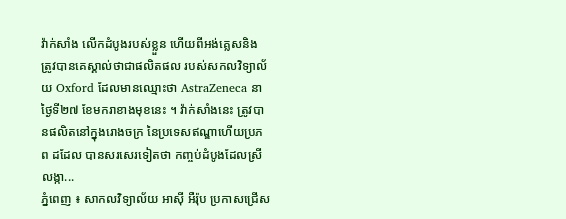វ៉ាក់សាំង លើកដំបូងរបស់ខ្លួន ហើយពីអង់គ្លេសនិង ត្រូវបានគេស្គាល់ថាជាផលិតផល របស់សកលវិទ្យាល័យ Oxford ដែលមានឈ្មោះថា AstraZeneca នាថ្ងៃទី២៧ ខែមករាខាងមុខនេះ ។ វ៉ាក់សាំងនេះ ត្រូវបានផលិតនៅក្នុងរោងចក្រ នៃប្រទេសឥណ្ឌាហើយប្រភព ដដែល បានសរសេរទៀតថា កញ្ចប់ដំបូងដែលស្រីលង្កា...
ភ្នំពេញ ៖ សាកលវិទ្យាល័យ អាស៊ី អឺរ៉ុប ប្រកាសជ្រើស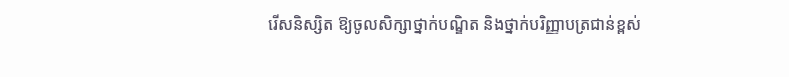រើសនិស្សិត ឱ្យចូលសិក្សាថ្នាក់បណ្ឌិត និងថ្នាក់បរិញ្ញាបត្រជាន់ខ្ពស់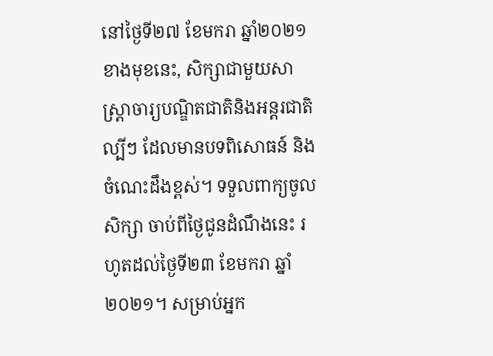នៅថ្ងៃទី២៧ ខែមករា ឆ្នាំ២០២១ ខាងមុខនេះ, សិក្សាជាមួយសាស្រ្តាចារ្យបណ្ឌិតជាតិនិងអន្តរជាតិល្បីៗ ដែលមានបទពិសោធន៍ និងចំណេះដឹងខ្ពស់។ ទទួលពាក្យចូលសិក្សា ចាប់ពីថ្ងៃជូនដំណឹងនេះ រហូតដល់ថ្ងៃទី២៣ ខែមករា ឆ្នាំ២០២១។ សម្រាប់អ្នក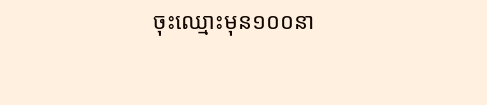ចុះឈ្មោះមុន១០០នា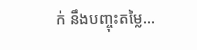ក់ នឹងបញ្ចុះតម្លៃ...